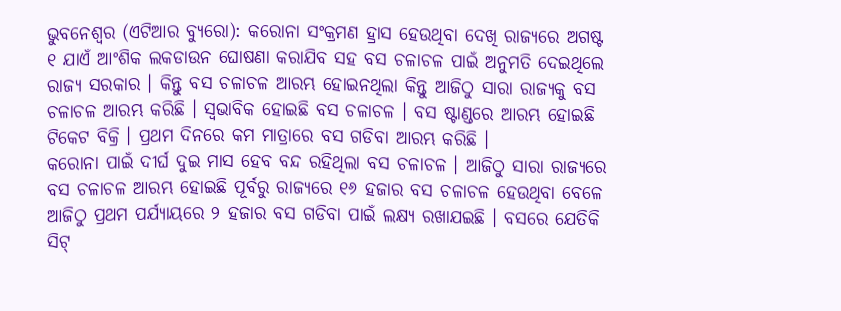ଭୁବନେଶ୍ୱର (ଏଟିଆର ବ୍ୟୁରୋ): କରୋନା ସଂକ୍ରମଣ ହ୍ରାସ ହେଉଥିବା ଦେଖି ରାଜ୍ୟରେ ଅଗଷ୍ଟ ୧ ଯାଏଁ ଆଂଶିକ ଲକଡାଉନ ଘୋଷଣା କରାଯିବ ସହ ବସ ଚଳାଚଳ ପାଇଁ ଅନୁମତି ଦେଇଥିଲେ ରାଜ୍ୟ ସରକାର । କିନ୍ତୁ ବସ ଚଳାଚଳ ଆରମ୍ଭ ହୋଇନଥିଲା କିନ୍ତୁ ଆଜିଠୁ ସାରା ରାଜ୍ୟକୁ ବସ ଚଳାଚଳ ଆରମ୍ଭ କରିଛି । ସ୍ୱଭାବିକ ହୋଇଛି ବସ ଚଳାଚଳ । ବସ ଷ୍ଟାଣ୍ଡରେ ଆରମ୍ଭ ହୋଇଛି ଟିକେଟ ବିକ୍ରି । ପ୍ରଥମ ଦିନରେ କମ ମାତ୍ରାରେ ବସ ଗଡିବା ଆରମ୍ଭ କରିଛି ।
କରୋନା ପାଇଁ ଦୀର୍ଘ ଦୁଇ ମାସ ହେବ ବନ୍ଦ ରହିଥିଲା ବସ ଚଳାଚଳ । ଆଜିଠୁ ସାରା ରାଜ୍ୟରେ ବସ ଚଳାଚଳ ଆରମ୍ଭ ହୋଇଛି ପୂର୍ବରୁ ରାଜ୍ୟରେ ୧୬ ହଜାର ବସ ଚଳାଚଳ ହେଉଥିବା ବେଳେ ଆଜିଠୁ ପ୍ରଥମ ପର୍ଯ୍ୟାୟରେ ୨ ହଜାର ବସ ଗଡିବା ପାଇଁ ଲକ୍ଷ୍ୟ ରଖାଯଇଛି । ବସରେ ଯେତିକି ସିଟ୍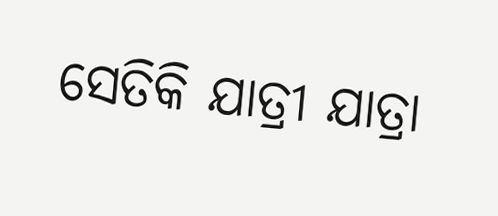ସେତିକି ଯାତ୍ରୀ ଯାତ୍ରା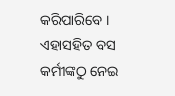କରିପାରିବେ । ଏହାସହିତ ବସ କର୍ମୀଙ୍କଠୁ ନେଇ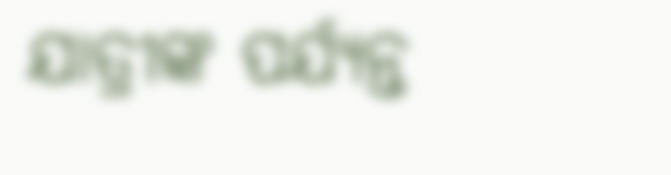ଯାତ୍ରୀଙ୍କ ପର୍ଯ୍ୟନ୍ତ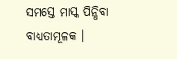ସମସ୍ତେ ମାସ୍କ ପିନ୍ଧିବା ବାଧ୍ୟତାମୂଳକ ।